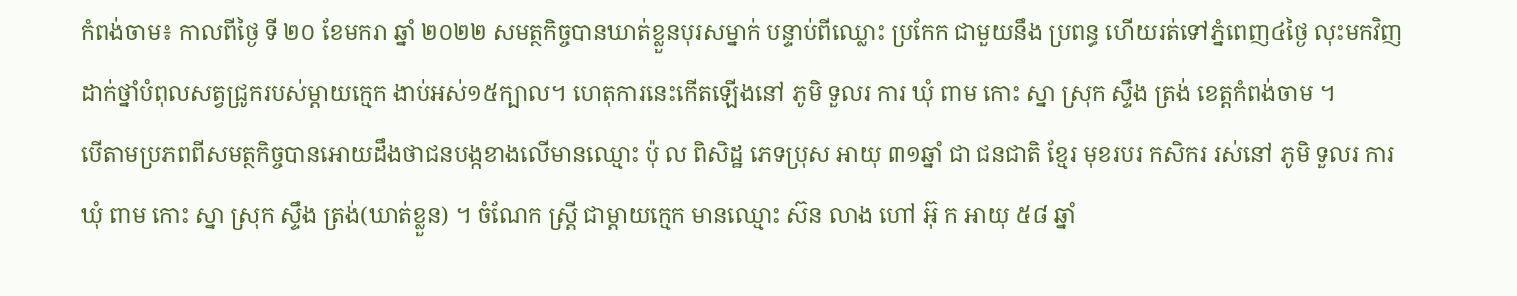កំពង់ចាម៖ កាលពីថ្ងៃ ទី ២០ ខែមករា ឆ្នាំ ២០២២ សមត្ថកិច្ចបានឃាត់ខ្លួនបុរសម្នាក់ បន្ទាប់ពីឈ្លោះ ប្រកែក ជាមួយនឹង ប្រពន្ធ ហើយរត់ទៅភ្នំពេញ៤ថ្ងៃ លុះមកវិញដាក់ថ្នាំបំពុលសត្វជ្រូករបស់ម្ដាយក្មេក ងាប់អស់១៥ក្បាល។ ហេតុការនេះកើតឡើងនៅ ភូមិ ទួលរ ការ ឃុំ ពាម កោះ ស្នា ស្រុក ស្ទឹង ត្រង់ ខេត្តកំពង់ចាម ។
បើតាមប្រភពពីសមត្ថកិច្ចបានអោយដឹងថាជនបង្កខាងលើមានឈ្មោះ ប៉ុ ល ពិសិដ្ឋ ភេទប្រុស អាយុ ៣១ឆ្នាំ ជា ជនជាតិ ខ្មែរ មុខរបរ កសិករ រស់នៅ ភូមិ ទួលរ ការ ឃុំ ពាម កោះ ស្នា ស្រុក ស្ទឹង ត្រង់(ឃាត់ខ្លួន) ។ ចំណែក ស្ត្រី ជាម្ដាយក្មេក មានឈ្មោះ ស៊ន លាង ហៅ អ៊ុ ក អាយុ ៥៨ ឆ្នាំ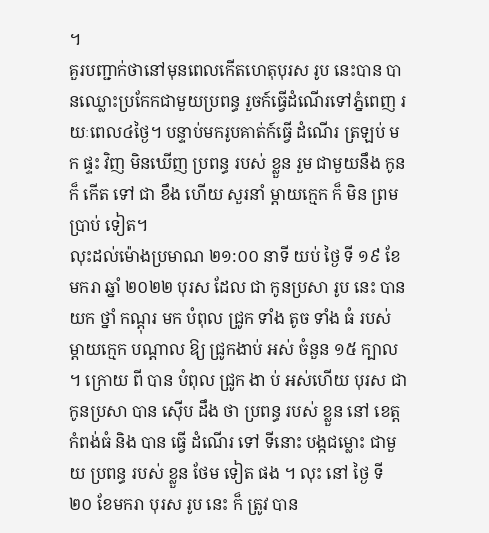។
គួរបញ្ជាក់ថានៅមុនពេលកើតហេតុបុរស រូប នេះបាន បានឈ្លោះប្រកែកជាមួយប្រពន្ធ រួចក៍ធ្វើដំណើរទៅភ្នំពេញ រយៈពេល៤ថ្ងៃ។ បន្ទាប់មករូបគាត់ក៍ធ្វើ ដំណើរ ត្រឡប់ មក ផ្ទះ វិញ មិនឃើញ ប្រពន្ធ របស់ ខ្លួន រួម ជាមួយនឹង កូន ក៏ កើត ទៅ ជា ខឹង ហើយ សួរនាំ ម្ដាយក្មេក ក៏ មិន ព្រម ប្រាប់ ទៀត។
លុះដល់ម៉ោងប្រមាណ ២១:០០ នាទី យប់ ថ្ងៃ ទី ១៩ ខែមករា ឆ្នាំ ២០២២ បុរស ដែល ជា កូនប្រសា រូប នេះ បាន យក ថ្នាំ កណ្ដុរ មក បំពុល ជ្រូក ទាំង តូច ទាំង ធំ របស់ ម្ដាយក្មេក បណ្ដាល ឱ្យ ជ្រូកងាប់ អស់ ចំនួន ១៥ ក្បាល ។ ក្រោយ ពី បាន បំពុល ជ្រូក ងា ប់ អស់ហើយ បុរស ជា កូនប្រសា បាន ស៊ើប ដឹង ថា ប្រពន្ធ របស់ ខ្លួន នៅ ខេត្តកំពង់ធំ និង បាន ធ្វើ ដំណើរ ទៅ ទីនោះ បង្កជម្លោះ ជាមួយ ប្រពន្ធ របស់ ខ្លួន ថែម ទៀត ផង ។ លុះ នៅ ថ្ងៃ ទី ២០ ខែមករា បុរស រូប នេះ ក៏ ត្រូវ បាន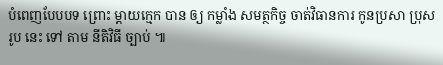បំពេញបែបបទ ព្រោះ ម្ដាយក្មេក បាន ឲ្យ កម្លាំង សមត្ថកិច្ច ចាត់វិធានការ កូនប្រសា ប្រុស រូប នេះ ទៅ តាម នីតិវិធី ច្បាប់ ៕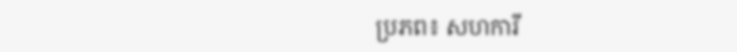ប្រភព៖ សហការី